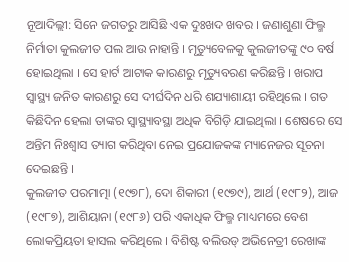ନୂଆଦିଲ୍ଲୀ: ସିନେ ଜଗତରୁ ଆସିଛି ଏକ ଦୁଃଖଦ ଖବର । ଜଣାଶୁଣା ଫିଲ୍ମ ନିର୍ମାତା କୁଲଜୀତ ପଲ ଆଉ ନାହାନ୍ତି । ମୃତ୍ୟୁବେଳକୁ କୁଲଜୀତଙ୍କୁ ୯୦ ବର୍ଷ ହୋଇଥିଲା । ସେ ହାର୍ଟ ଆଟାକ କାରଣରୁ ମୃତ୍ୟୁବରଣ କରିଛନ୍ତି । ଖରାପ ସ୍ୱାସ୍ଥ୍ୟ ଜନିତ କାରଣରୁ ସେ ଦୀର୍ଘଦିନ ଧରି ଶଯ୍ୟାଶାୟୀ ରହିଥିଲେ । ଗତ କିଛିଦିନ ହେଲା ତାଙ୍କର ସ୍ୱାସ୍ଥ୍ୟାବସ୍ଥା ଅଧିକ ବିଗିଡ଼ି ଯାଇଥିଲା । ଶେଷରେ ସେ ଅନ୍ତିମ ନିଃଶ୍ୱାସ ତ୍ୟାଗ କରିଥିବା ନେଇ ପ୍ରଯୋଜକଙ୍କ ମ୍ୟାନେଜର ସୂଚନା ଦେଇଛନ୍ତି ।
କୁଲଜୀତ ପରମାତ୍ମା (୧୯୭୮), ଦୋ ଶିକାରୀ (୧୯୭୯), ଆର୍ଥ (୧୯୮୨), ଆଜ (୧୯୮୭), ଆଶିୟାନା (୧୯୮୬) ପରି ଏକାଧିକ ଫିଲ୍ମ ମାଧ୍ୟମରେ ବେଶ ଲୋକପ୍ରିୟତା ହାସଲ କରିଥିଲେ । ବିଶିଷ୍ଟ ବଲିଉଡ୍ ଅଭିନେତ୍ରୀ ରେଖାଙ୍କ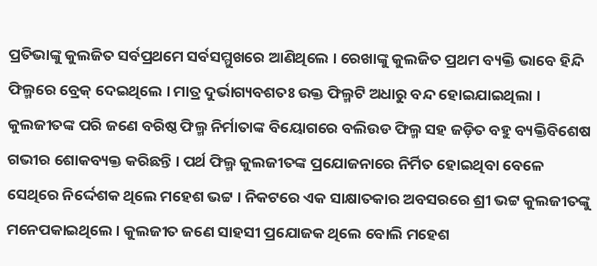ପ୍ରତିଭାଙ୍କୁ କୁଲଜିତ ସର୍ବପ୍ରଥମେ ସର୍ବସମ୍ମୁଖରେ ଆଣିଥିଲେ । ରେଖାଙ୍କୁ କୁଲଜିତ ପ୍ରଥମ ବ୍ୟକ୍ତି ଭାବେ ହିନ୍ଦି ଫିଲ୍ମରେ ବ୍ରେକ୍ ଦେଇଥିଲେ । ମାତ୍ର ଦୁର୍ଭାଗ୍ୟବଶତଃ ଉକ୍ତ ଫିଲ୍ମଟି ଅଧାରୁ ବନ୍ଦ ହୋଇଯାଇଥିଲା ।
କୁଲଜୀତଙ୍କ ପରି ଜଣେ ବରିଷ୍ଠ ଫିଲ୍ମ ନିର୍ମାତାଙ୍କ ବିୟୋଗରେ ବଲିଉଡ ଫିଲ୍ମ ସହ ଜଡ଼ିତ ବହୁ ବ୍ୟକ୍ତିବିଶେଷ ଗଭୀର ଶୋକବ୍ୟକ୍ତ କରିଛନ୍ତି । ପର୍ଥ ଫିଲ୍ମ କୁଲଜୀତଙ୍କ ପ୍ରଯୋଜନାରେ ନିର୍ମିତ ହୋଇଥିବା ବେଳେ ସେଥିରେ ନିର୍ଦ୍ଦେଶକ ଥିଲେ ମହେଶ ଭଟ୍ଟ । ନିକଟରେ ଏକ ସାକ୍ଷାତକାର ଅବସରରେ ଶ୍ରୀ ଭଟ୍ଟ କୁଲଜୀତଙ୍କୁ ମନେପକାଇଥିଲେ । କୁଲଜୀତ ଜଣେ ସାହସୀ ପ୍ରଯୋଜକ ଥିଲେ ବୋଲି ମହେଶ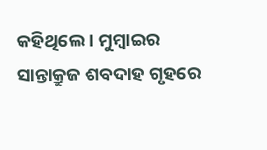କହିଥିଲେ । ମୁମ୍ବାଇର ସାନ୍ତାକ୍ରୁଜ ଶବଦାହ ଗୃହରେ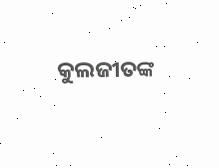କୁଲଜୀତଙ୍କ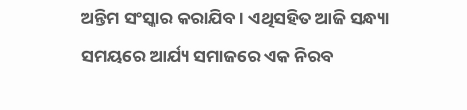ଅନ୍ତିମ ସଂସ୍କାର କରାଯିବ । ଏଥିସହିତ ଆଜି ସନ୍ଧ୍ୟା ସମୟରେ ଆର୍ଯ୍ୟ ସମାଜରେ ଏକ ନିରବ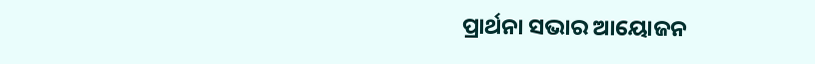ପ୍ରାର୍ଥନା ସଭାର ଆୟୋଜନ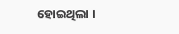ହୋଇଥିଲା ।